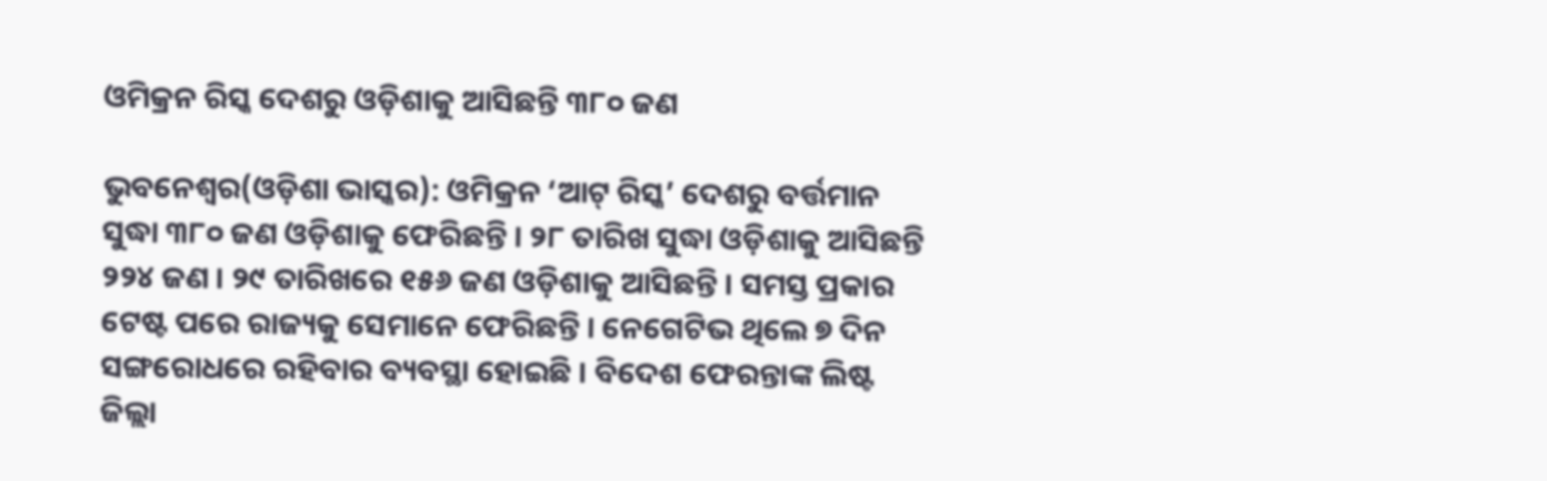ଓମିକ୍ରନ ରିସ୍କ ଦେଶରୁ ଓଡ଼ିଶାକୁ ଆସିଛନ୍ତି ୩୮୦ ଜଣ

ଭୁବନେଶ୍ୱର(ଓଡ଼ିଶା ଭାସ୍କର): ଓମିକ୍ରନ ‘ଆଟ୍ ରିସ୍କ’ ଦେଶରୁ ବର୍ତ୍ତମାନ ସୁଦ୍ଧା ୩୮୦ ଜଣ ଓଡ଼ିଶାକୁ ଫେରିଛନ୍ତି । ୨୮ ତାରିଖ ସୁଦ୍ଧା ଓଡ଼ିଶାକୁ ଆସିଛନ୍ତି ୨୨୪ ଜଣ । ୨୯ ତାରିଖରେ ୧୫୬ ଜଣ ଓଡ଼ିଶାକୁ ଆସିଛନ୍ତି । ସମସ୍ତ ପ୍ରକାର ଟେଷ୍ଟ ପରେ ରାଜ୍ୟକୁ ସେମାନେ ଫେରିଛନ୍ତି । ନେଗେଟିଭ ଥିଲେ ୭ ଦିନ ସଙ୍ଗରୋଧରେ ରହିବାର ବ୍ୟବସ୍ଥା ହୋଇଛି । ବିଦେଶ ଫେରନ୍ତାଙ୍କ ଲିଷ୍ଟ ଜିଲ୍ଲା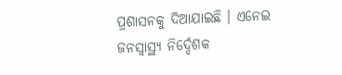ପ୍ରଶାସନକୁ ଦିଆଯାଇଛି । ଏନେଇ ଜନସ୍ୱାସ୍ଥ୍ୟ ନିର୍ଦ୍ଦେଶକ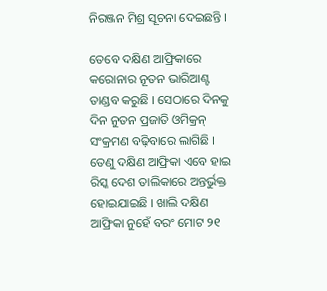ନିରଞ୍ଜନ ମିଶ୍ର ସୂଚନା ଦେଇଛନ୍ତି ।

ତେବେ ଦକ୍ଷିଣ ଆଫ୍ରିକାରେ କରୋନାର ନୂତନ ଭାରିଆଣ୍ଟ ତାଣ୍ଡବ କରୁଛି । ସେଠାରେ ଦିନକୁ ଦିନ ନୁତନ ପ୍ରଜାତି ଓମିକ୍ରନ୍ ସଂକ୍ରମଣ ବଢ଼ିବାରେ ଲାଗିଛି । ତେଣୁ ଦକ୍ଷିଣ ଆଫ୍ରିକା ଏବେ ହାଇ ରିସ୍କ ଦେଶ ତାଲିକାରେ ଅନ୍ତର୍ଭୁକ୍ତ ହୋଇଯାଇଛି । ଖାଲି ଦକ୍ଷିଣ ଆଫ୍ରିକା ନୁହେଁ ବରଂ ମୋଟ ୨୧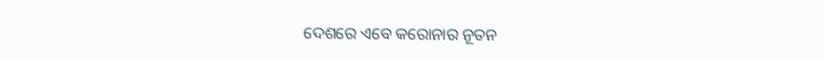ଦେଶରେ ଏବେ କରୋନାର ନୂତନ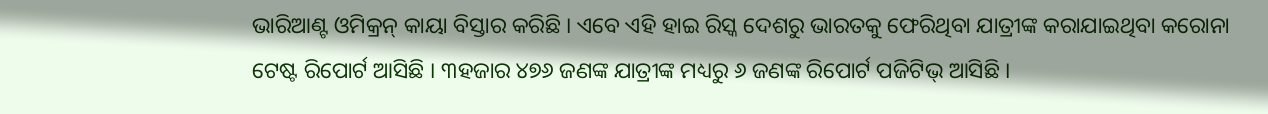ଭାରିଆଣ୍ଟ ଓମିକ୍ରନ୍ କାୟା ବିସ୍ତାର କରିଛି । ଏବେ ଏହି ହାଇ ରିସ୍କ ଦେଶରୁ ଭାରତକୁ ଫେରିଥିବା ଯାତ୍ରୀଙ୍କ କରାଯାଇଥିବା କରୋନା ଟେଷ୍ଟ ରିପୋର୍ଟ ଆସିଛି । ୩ହଜାର ୪୭୬ ଜଣଙ୍କ ଯାତ୍ରୀଙ୍କ ମଧ୍ୟରୁ ୬ ଜଣଙ୍କ ରିପୋର୍ଟ ପଜିଟିଭ୍ ଆସିଛି ।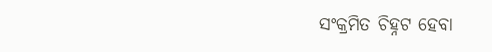ସଂକ୍ରମିତ ଚିହ୍ନଟ ହେବା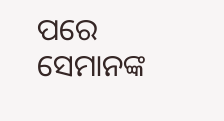ପରେ ସେମାନଙ୍କ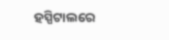ହସ୍ପିଟାଲରେ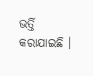ଭର୍ତ୍ତି କରାଯାଇଛି ।